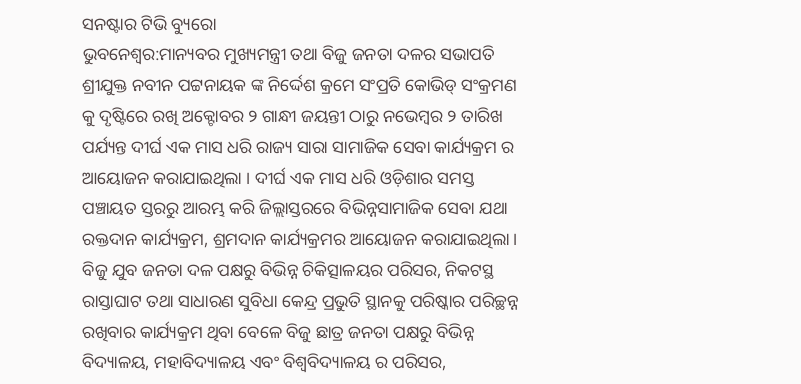ସନଷ୍ଟାର ଟିଭି ବ୍ୟୁରୋ
ଭୁବନେଶ୍ବର:ମାନ୍ୟବର ମୁଖ୍ୟମନ୍ତ୍ରୀ ତଥା ବିଜୁ ଜନତା ଦଳର ସଭାପତି ଶ୍ରୀଯୁକ୍ତ ନବୀନ ପଟ୍ଟନାୟକ ଙ୍କ ନିର୍ଦ୍ଦେଶ କ୍ରମେ ସଂପ୍ରତି କୋଭିଡ୍ ସଂକ୍ରମଣ କୁ ଦୃଷ୍ଟିରେ ରଖି ଅକ୍ଟୋବର ୨ ଗାନ୍ଧୀ ଜୟନ୍ତୀ ଠାରୁ ନଭେମ୍ବର ୨ ତାରିଖ ପର୍ଯ୍ୟନ୍ତ ଦୀର୍ଘ ଏକ ମାସ ଧରି ରାଜ୍ୟ ସାରା ସାମାଜିକ ସେବା କାର୍ଯ୍ୟକ୍ରମ ର ଆୟୋଜନ କରାଯାଇଥିଲା । ଦୀର୍ଘ ଏକ ମାସ ଧରି ଓଡ଼ିଶାର ସମସ୍ତ ପଞ୍ଚାୟତ ସ୍ତରରୁ ଆରମ୍ଭ କରି ଜିଲ୍ଲାସ୍ତରରେ ବିଭିନ୍ନସାମାଜିକ ସେବା ଯଥା ରକ୍ତଦାନ କାର୍ଯ୍ୟକ୍ରମ, ଶ୍ରମଦାନ କାର୍ଯ୍ୟକ୍ରମର ଆୟୋଜନ କରାଯାଇଥିଲା। ବିଜୁ ଯୁବ ଜନତା ଦଳ ପକ୍ଷରୁ ବିଭିନ୍ନ ଚିକିତ୍ସାଳୟର ପରିସର, ନିକଟସ୍ଥ ରାସ୍ତାଘାଟ ତଥା ସାଧାରଣ ସୁବିଧା କେନ୍ଦ୍ର ପ୍ରଭୁତି ସ୍ଥାନକୁ ପରିଷ୍କାର ପରିଚ୍ଛନ୍ନ ରଖିବାର କାର୍ଯ୍ୟକ୍ରମ ଥିବା ବେଳେ ବିଜୁ ଛାତ୍ର ଜନତା ପକ୍ଷରୁ ବିଭିନ୍ନ ବିଦ୍ୟାଳୟ, ମହାବିଦ୍ୟାଳୟ ଏବଂ ବିଶ୍ବବିଦ୍ୟାଳୟ ର ପରିସର,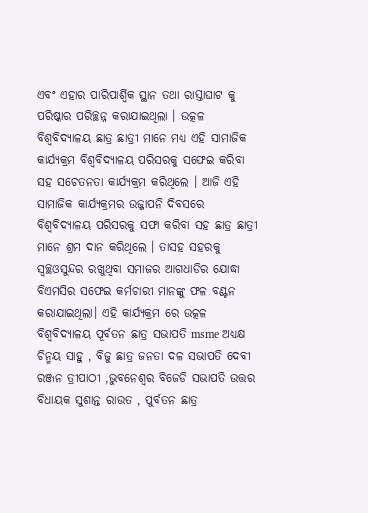ଏବଂ ଏହାର ପାରିପାର୍ଶ୍ବିକ ସ୍ଥାନ ତଥା ରାସ୍ତାଘାଟ କୁ ପରିଷ୍କାର ପରିଚ୍ଛନ୍ନ କରାଯାଇଥିଲା । ଉତ୍କଳ ବିଶ୍ବବିଦ୍ୟାଳୟ ଛାତ୍ର ଛାତ୍ରୀ ମାନେ ମଧ୍ୟ ଏହି ସାମାଜିକ କାର୍ଯ୍ୟକ୍ରମ ବିଶ୍ଵବିଦ୍ୟାଳୟ ପରିସରକୁ ସଫେଇ କରିବା ସହ ସଚେତନତା କାର୍ଯ୍ୟକ୍ରମ କରିଥିଲେ । ଆଜି ଏହି ସାମାଜିକ କାର୍ଯ୍ୟକ୍ରମର ଉଜ୍ଜାପନି ଦିବସରେ ବିଶ୍ଵବିଦ୍ୟାଳୟ ପରିସରକୁ ସଫା କରିବା ସହ ଛାତ୍ର ଛାତ୍ରୀ ମାନେ ଶ୍ରମ ଦାନ କରିଥିଲେ । ତାସହ ସହରକୁ ସ୍ବଚ୍ଛଓସୁନ୍ଦର ରଖୁଥିବା ସମାଜର ଆଗଧାଡିର ଯୋଦ୍ଧା ବିଏମସିର ସଫେଇ କର୍ମଚାରୀ ମାନଙ୍କୁ ଫଳ ବଣ୍ଟନ କରାଯାଇଥିଲା। ଏହି କାର୍ଯ୍ୟକ୍ରମ ରେ ଉତ୍କଳ ବିଶ୍ବବିଦ୍ୟାଳୟ ପୂର୍ବତନ ଛାତ୍ର ସଭାପତି msme ଅଧ୍ୟକ୍ଷ ଚିନ୍ମୟ ସାହୁ , ବିଜୁ ଛାତ୍ର ଜନତା ଦଳ ସଭାପତି ଦେବୀ ରଞ୍ଜନ ତ୍ରୀପାଠୀ ,ଭୁବନେଶ୍ବର ବିଜେଡି ସଭାପତି ଉତ୍ତର ବିଧାୟକ ସୁଶାନ୍ତ ରାଉତ , ପୁର୍ବତନ ଛାତ୍ର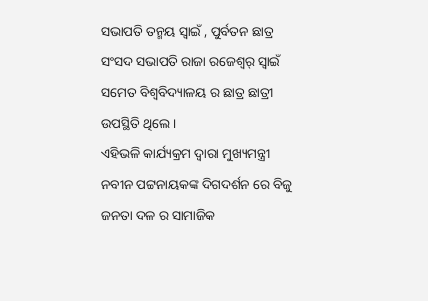ସଭାପତି ତନ୍ମୟ ସ୍ୱାଇଁ , ପୁର୍ବତନ ଛାତ୍ର ସଂସଦ ସଭାପତି ରାଜା ରଜେଶ୍ୱର୍ ସ୍ୱାଇଁ ସମେତ ବିଶ୍ଵବିଦ୍ୟାଳୟ ର ଛାତ୍ର ଛାତ୍ରୀ ଉପସ୍ଥିତି ଥିଲେ ।
ଏହିଭଳି କାର୍ଯ୍ୟକ୍ରମ ଦ୍ଵାରା ମୁଖ୍ୟମନ୍ତ୍ରୀ ନବୀନ ପଟ୍ଟନାୟକଙ୍କ ଦିଗଦର୍ଶନ ରେ ବିଜୁ ଜନତା ଦଳ ର ସାମାଜିକ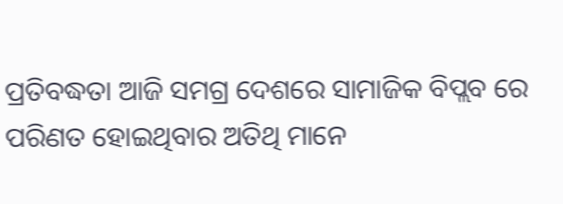ପ୍ରତିବଦ୍ଧତା ଆଜି ସମଗ୍ର ଦେଶରେ ସାମାଜିକ ବିପ୍ଲବ ରେ ପରିଣତ ହୋଇଥିବାର ଅତିଥି ମାନେ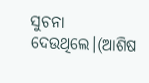ସୁଚନା ଦେଉଥିଲେ।(ଆଶିଷ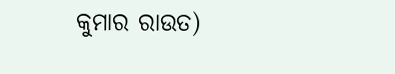କୁମାର ରାଉତ)